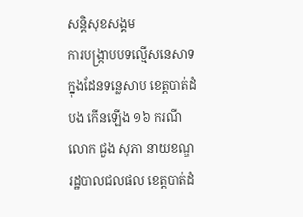សន្តិសុខសង្គម
ការបង្រ្កាបបទល្មើសនេសាទ ក្នុងដែនទន្លេសាប ខេត្តបាត់ដំបង កើនឡើង ១៦ ករណី
លោក ជួង សុភា នាយខណ្ឌរដ្ឋបាលជលផល ខេត្តបាត់ដំ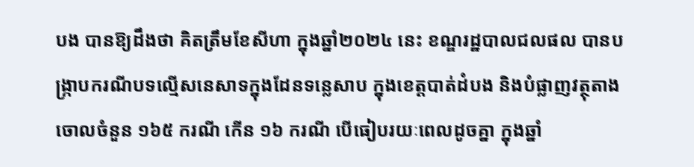បង បានឱ្យដឹងថា គិតត្រឹមខែសីហា ក្នុងឆ្នាំ២០២៤ នេះ ខណ្ឌរដ្ឋបាលជលផល បានបង្រ្កាបករណីបទល្មើសនេសាទក្នុងដែនទន្លេសាប ក្នុងខេត្តបាត់ដំបង និងបំផ្លាញវត្ថុតាងចោលចំនួន ១៦៥ ករណី កើន ១៦ ករណី បើធៀបរយៈពេលដូចគ្នា ក្នុងឆ្នាំ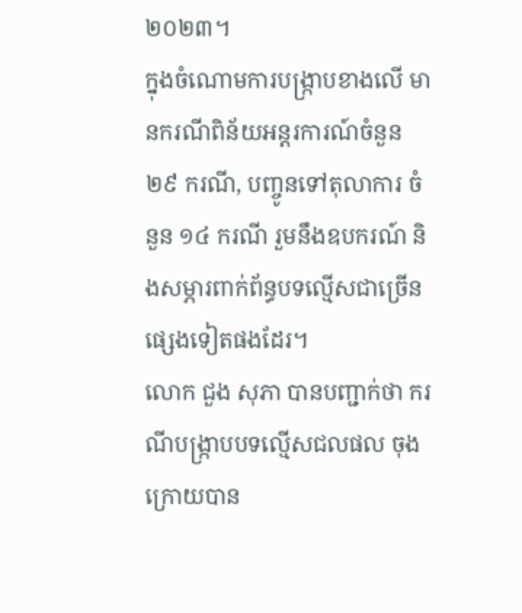២០២៣។
ក្នុងចំណោមការបង្រ្កាបខាងលើ មានករណីពិន័យអន្តរការណ៍ចំនួន ២៩ ករណី, បញ្ចូនទៅតុលាការ ចំនួន ១៤ ករណី រួមនឹងឧបករណ៍ និងសម្ភារពាក់ព័ន្ធបទល្មើសជាច្រើនផ្សេងទៀតផងដែរ។
លោក ជួង សុភា បានបញ្ជាក់ថា ករណីបង្ក្រាបបទល្មើសជលផល ចុងក្រោយបាន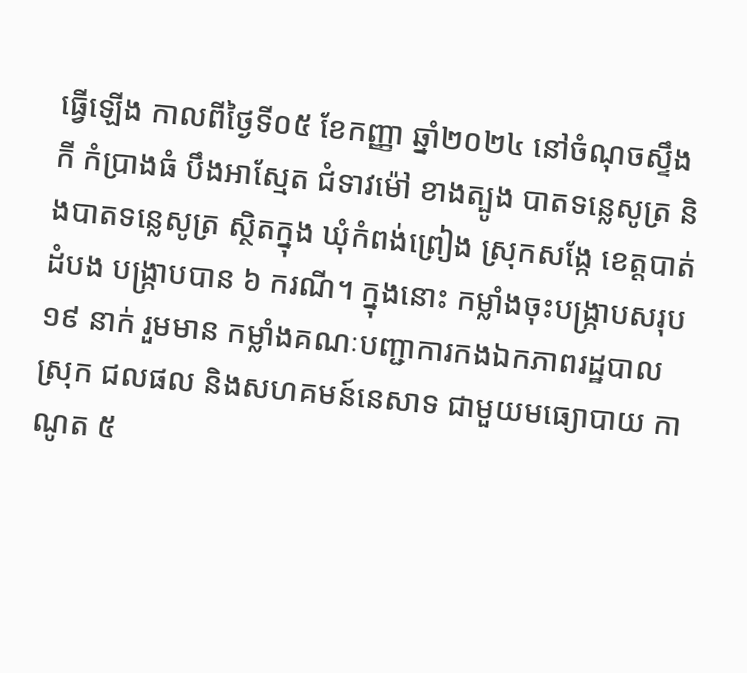ធ្វើឡើង កាលពីថ្ងៃទី០៥ ខែកញ្ញា ឆ្នាំ២០២៤ នៅចំណុចស្ទឹងកី កំប្រាងធំ បឹងអាស្មែត ជំទាវម៉ៅ ខាងត្បូង បាតទន្លេសូត្រ និងបាតទន្លេសូត្រ ស្ថិតក្នុង ឃុំកំពង់ព្រៀង ស្រុកសង្កែ ខេត្តបាត់ដំបង បង្ក្រាបបាន ៦ ករណី។ ក្នុងនោះ កម្លាំងចុះបង្ក្រាបសរុប ១៩ នាក់ រួមមាន កម្លាំងគណៈបញ្ជាការកងឯកភាពរដ្ឋបាលស្រុក ជលផល និងសហគមន៍នេសាទ ជាមួយមធ្យោបាយ កាណូត ៥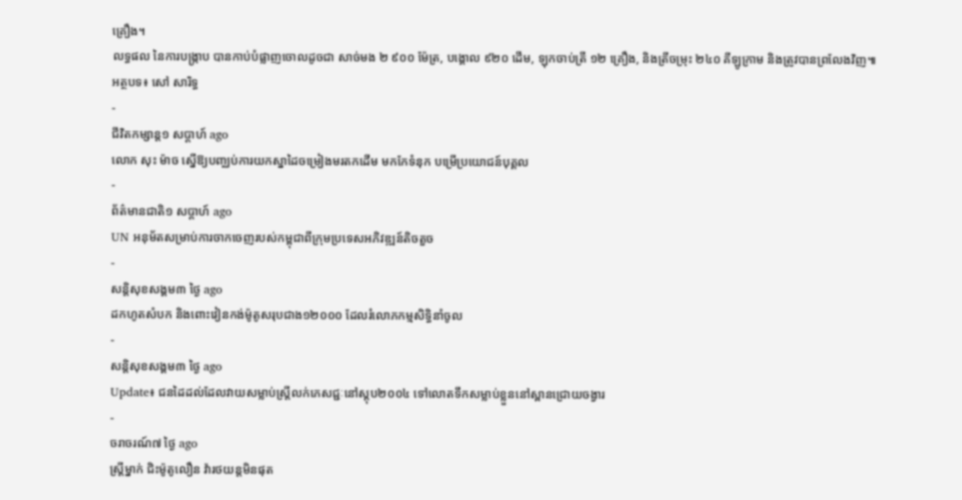គ្រឿង។
លទ្ធផល នៃការបង្ក្រាប បានកាប់បំផ្លាញចោលដូចជា សាច់មង ២ ៩០០ ម៉ែត្រ, បង្គោល ៩២០ ដើម, ឡុកចាប់ត្រី ១២ គ្រឿង, និងត្រីចម្រុះ ២៤០ គីឡូក្រាម និងត្រូវបានព្រលែងវិញ៕
អត្ថបទ៖ សៅ សារិទ្ធ
-
ជីវិតកម្សាន្ដ១ សប្តាហ៍ ago
លោក សុះ ម៉ាច ស្នើឱ្យបញ្ឈប់ការយកស្នាដៃចម្រៀងមរតកដើម មកកែទំនុក បម្រើប្រយោជន៍បុគ្គល
-
ព័ត៌មានជាតិ១ សប្តាហ៍ ago
UN អនុម័តសម្រាប់ការចាកចេញរបស់កម្ពុជាពីក្រុមប្រទេសអភិវឌ្ឍន៍តិចតួច
-
សន្តិសុខសង្គម៣ ថ្ងៃ ago
ដកហូតសំបក និងពោះវៀនកង់ម៉ូតូសរុបជាង១២០០០ ដែលរំលោភកម្មសិទ្ធិនាំចូល
-
សន្តិសុខសង្គម៣ ថ្ងៃ ago
Update៖ ជនដៃដល់ដែលវាយសម្លាប់ស្ត្រីលក់ភេសជ្ជៈនៅស្តុប២០០៤ ទៅលោតទឹកសម្លាប់ខ្លួននៅស្ពានជ្រោយចង្វារ
-
ចរាចរណ៍៧ ថ្ងៃ ago
ស្ត្រីម្នាក់ ជិះម៉ូតូលឿន វ៉ារថយន្តមិនផុត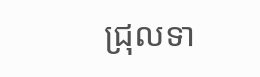ជ្រុលទា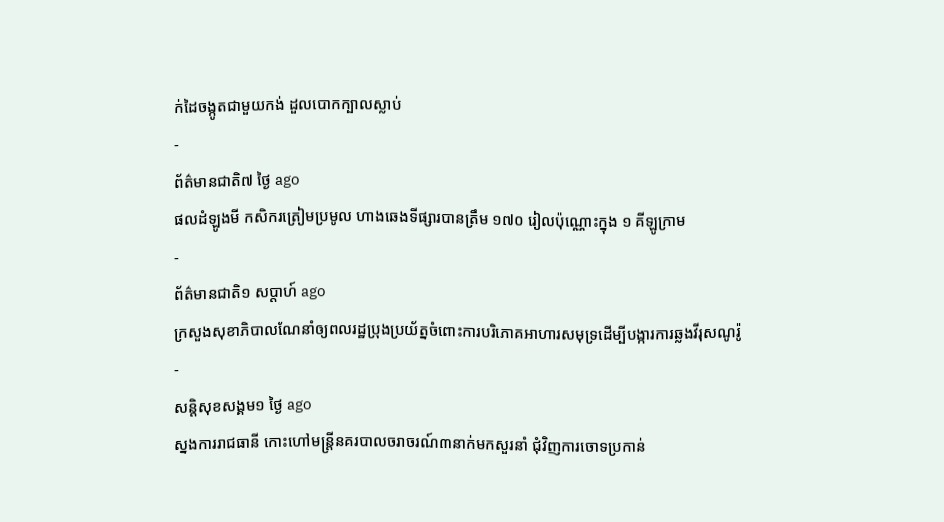ក់ដៃចង្កូតជាមួយកង់ ដួលបោកក្បាលស្លាប់
-
ព័ត៌មានជាតិ៧ ថ្ងៃ ago
ផលដំឡូងមី កសិករត្រៀមប្រមូល ហាងឆេងទីផ្សារបានត្រឹម ១៧០ រៀលប៉ុណ្ណោះក្នុង ១ គីឡូក្រាម
-
ព័ត៌មានជាតិ១ សប្តាហ៍ ago
ក្រសួងសុខាភិបាលណែនាំឲ្យពលរដ្ឋប្រុងប្រយ័ត្នចំពោះការបរិភោគអាហារសមុទ្រដើម្បីបង្ការការឆ្លងវីរុសណូរ៉ូ
-
សន្តិសុខសង្គម១ ថ្ងៃ ago
ស្នងការរាជធានី កោះហៅមន្ត្រីនគរបាលចរាចរណ៍៣នាក់មកសួរនាំ ជុំវិញការចោទប្រកាន់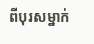ពីបុរសម្នាក់